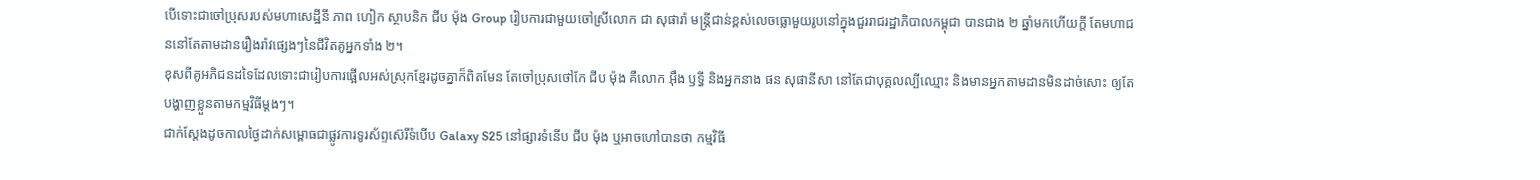បើទោះជាចៅប្រុសរបស់មហាសេដ្ឋីនី ភាព ហៀក ស្ថាបនិក ជីប ម៉ុង Group រៀបការជាមួយចៅស្រីលោក ជា សុផារ៉ា មន្រ្តីជាន់ខ្ពស់លេចធ្លោមួយរូបនៅក្នុងជួររាជរដ្ឋាភិបាលកម្ពុជា បានជាង ២ ឆ្នាំមកហើយក្ដី តែមហាជននៅតែតាមដានរឿងរ៉ាវផ្សេងៗនៃជីវិតគូអ្នកទាំង ២។
ខុសពីគូអភិជនដទៃដែលទោះជារៀបការផ្អើលអស់ស្រុកខ្មែរដូចគ្នាក៏ពិតមែន តែចៅប្រុសថៅកែ ជីប ម៉ុង គឺលោក អ៊ឹង ឫទ្ធី និងអ្នកនាង ផន សុផានីសា នៅតែជាបុគ្គលល្បីឈ្មោះ និងមានអ្នកតាមដានមិនដាច់សោះ ឲ្យតែបង្ហាញខ្លួនតាមកម្មវិធីម្ដងៗ។
ជាក់ស្ដែងដូចកាលថ្ងៃដាក់សម្ពោធជាផ្លូវការទូរស័ព្ទស៊េរីទំបើប Galaxy S25 នៅផ្សារទំនើប ជីប ម៉ុង ឬអាចហៅបានថា កម្មវិធី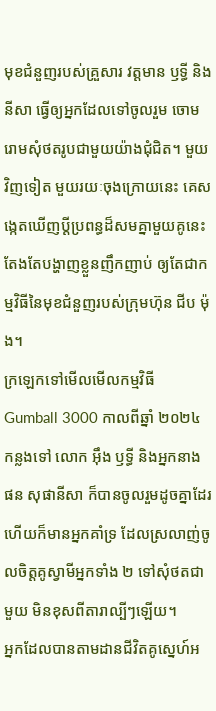មុខជំនួញរបស់គ្រួសារ វត្តមាន ឫទ្ធី និង នីសា ធ្វើឲ្យអ្នកដែលទៅចូលរួម ចោមរោមសុំថតរូបជាមួយយ៉ាងជុំជិត។ មួយវិញទៀត មួយរយៈចុងក្រោយនេះ គេសង្កេតឃើញប្ដីប្រពន្ធដ៏សមគ្នាមួយគូនេះ តែងតែបង្ហាញខ្លួនញឹកញាប់ ឲ្យតែជាកម្មវិធីនៃមុខជំនួញរបស់ក្រុមហ៊ុន ជីប ម៉ុង។
ក្រឡេកទៅមើលមើលកម្មវិធី Gumball 3000 កាលពីឆ្នាំ ២០២៤ កន្លងទៅ លោក អ៊ឹង ឫទ្ធី និងអ្នកនាង ផន សុផានីសា ក៏បានចូលរួមដូចគ្នាដែរ ហើយក៏មានអ្នកគាំទ្រ ដែលស្រលាញ់ចូលចិត្តគូស្វាមីអ្នកទាំង ២ ទៅសុំថតជាមួយ មិនខុសពីតារាល្បីៗឡើយ។
អ្នកដែលបានតាមដានជីវិតគូស្នេហ៍អ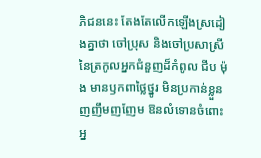ភិជននេះ តែងតែលើកឡើងស្រដៀងគ្នាថា ចៅប្រុស និងចៅប្រសាស្រីនៃត្រកូលអ្នកជំនួញដ៏កំពូល ជីប ម៉ុង មានឫកពាថ្លៃថ្នូរ មិនប្រកាន់ខ្លួន ញញឹមញញែម ឱនលំទោនចំពោះអ្ន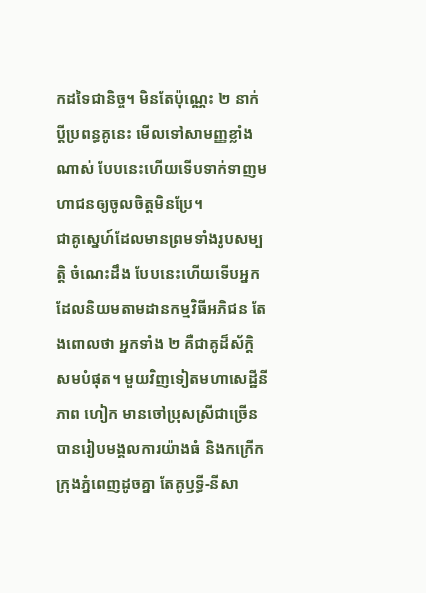កដទៃជានិច្ច។ មិនតែប៉ុណ្ណេះ ២ នាក់ប្ដីប្រពន្ធគូនេះ មើលទៅសាមញ្ញខ្លាំងណាស់ បែបនេះហើយទើបទាក់ទាញមហាជនឲ្យចូលចិត្តមិនប្រែ។
ជាគូស្នេហ៍ដែលមានព្រមទាំងរូបសម្បត្តិ ចំណេះដឹង បែបនេះហើយទើបអ្នកដែលនិយមតាមដានកម្មវិធីអភិជន តែងពោលថា អ្នកទាំង ២ គឺជាគូដ៏ស័ក្តិសមបំផុត។ មួយវិញទៀតមហាសេដ្ឋីនី ភាព ហៀក មានចៅប្រុសស្រីជាច្រើនបានរៀបមង្គលការយ៉ាងធំ និងកក្រើកក្រុងភ្នំពេញដូចគ្នា តែគូឫទ្ធី-នីសា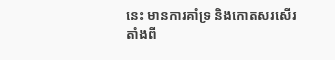នេះ មានការគាំទ្រ និងកោតសរសើរ តាំងពី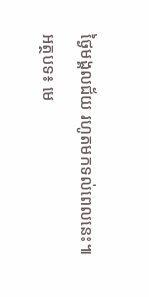ថ្ងៃមង្គលជ័យ រហូតមកទល់ពេលនេះ៕
អត្ថបទ៖ មេ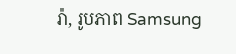រ៉ា, រូបភាព Samsung